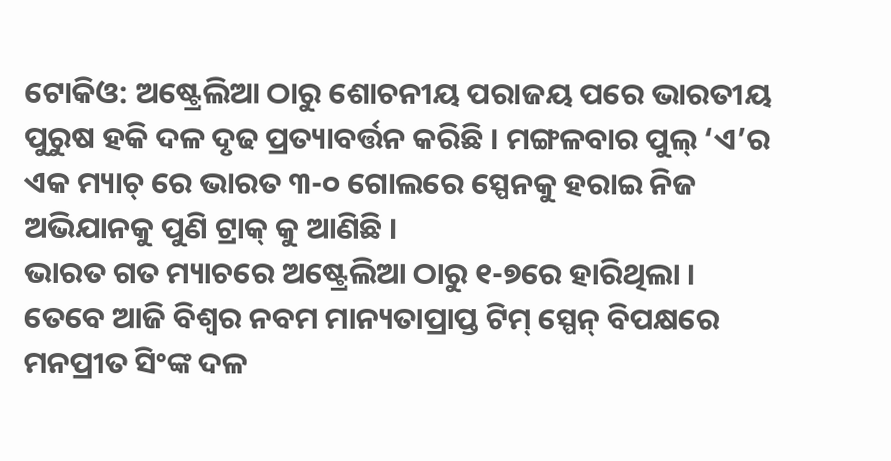ଟୋକିଓ: ଅଷ୍ଟ୍ରେଲିଆ ଠାରୁ ଶୋଚନୀୟ ପରାଜୟ ପରେ ଭାରତୀୟ ପୁରୁଷ ହକି ଦଳ ଦୃଢ ପ୍ରତ୍ୟାବର୍ତ୍ତନ କରିଛି । ମଙ୍ଗଳବାର ପୁଲ୍ ‘ଏ’ର ଏକ ମ୍ୟାଚ୍ ରେ ଭାରତ ୩-୦ ଗୋଲରେ ସ୍ପେନକୁ ହରାଇ ନିଜ ଅଭିଯାନକୁ ପୁଣି ଟ୍ରାକ୍ କୁ ଆଣିଛି ।
ଭାରତ ଗତ ମ୍ୟାଚରେ ଅଷ୍ଟ୍ରେଲିଆ ଠାରୁ ୧-୭ରେ ହାରିଥିଲା । ତେବେ ଆଜି ବିଶ୍ୱର ନବମ ମାନ୍ୟତାପ୍ରାପ୍ତ ଟିମ୍ ସ୍ପେନ୍ ବିପକ୍ଷରେ ମନପ୍ରୀତ ସିଂଙ୍କ ଦଳ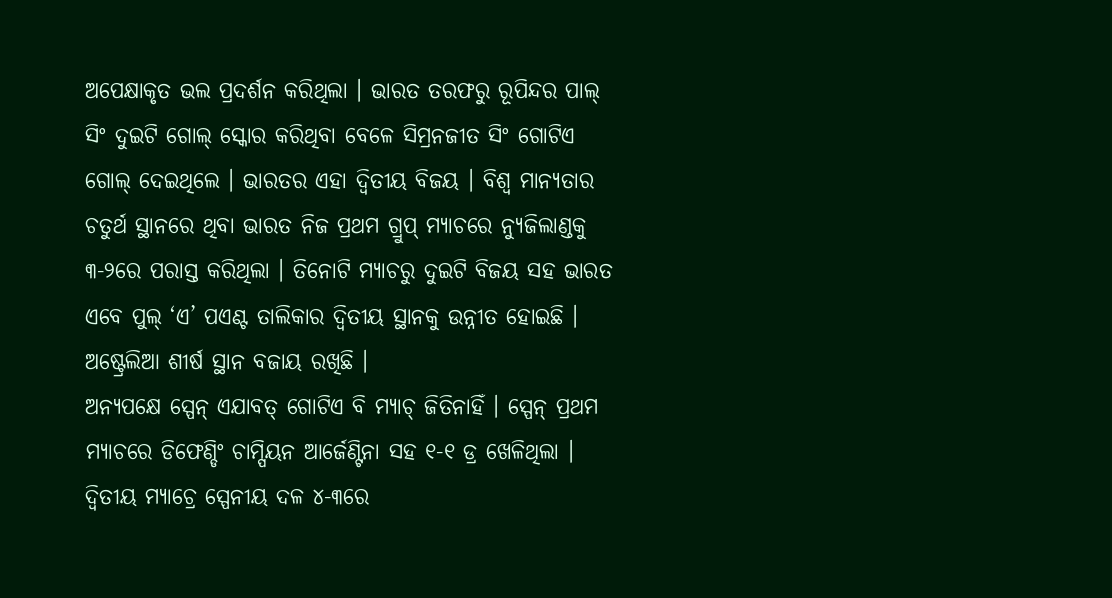ଅପେକ୍ଷାକୃତ ଭଲ ପ୍ରଦର୍ଶନ କରିଥିଲା । ଭାରତ ତରଫରୁ ରୂପିନ୍ଦର ପାଲ୍ ସିଂ ଦୁଇଟି ଗୋଲ୍ ସ୍କୋର କରିଥିବା ବେଳେ ସିମ୍ରନଜୀତ ସିଂ ଗୋଟିଏ ଗୋଲ୍ ଦେଇଥିଲେ । ଭାରତର ଏହା ଦ୍ୱିତୀୟ ବିଜୟ । ବିଶ୍ୱ ମାନ୍ୟତାର ଚତୁର୍ଥ ସ୍ଥାନରେ ଥିବା ଭାରତ ନିଜ ପ୍ରଥମ ଗ୍ରୁପ୍ ମ୍ୟାଚରେ ନ୍ୟୁଜିଲାଣ୍ଡକୁ ୩-୨ରେ ପରାସ୍ତ କରିଥିଲା । ତିନୋଟି ମ୍ୟାଚରୁ ଦୁଇଟି ବିଜୟ ସହ ଭାରତ ଏବେ ପୁଲ୍ ‘ଏ’ ପଏଣ୍ଟ ତାଲିକାର ଦ୍ୱିତୀୟ ସ୍ଥାନକୁ ଉନ୍ନୀତ ହୋଇଛି । ଅଷ୍ଟ୍ରେଲିଆ ଶୀର୍ଷ ସ୍ଥାନ ବଜାୟ ରଖିଛି ।
ଅନ୍ୟପକ୍ଷେ ସ୍ପେନ୍ ଏଯାବତ୍ ଗୋଟିଏ ବି ମ୍ୟାଚ୍ ଜିତିନାହିଁ । ସ୍ପେନ୍ ପ୍ରଥମ ମ୍ୟାଚରେ ଡିଫେଣ୍ଡିଂ ଚାମ୍ପିୟନ ଆର୍ଜେଣ୍ଟିନା ସହ ୧-୧ ଡ୍ର ଖେଳିଥିଲା । ଦ୍ୱିତୀୟ ମ୍ୟାଚ୍ରେ ସ୍ପେନୀୟ ଦଳ ୪-୩ରେ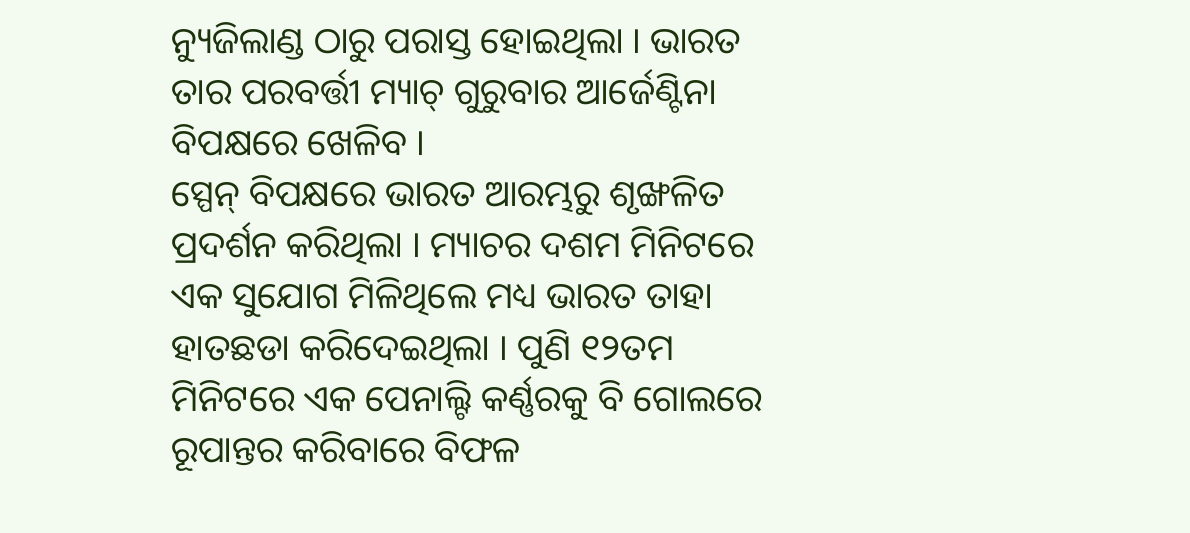ନ୍ୟୁଜିଲାଣ୍ଡ ଠାରୁ ପରାସ୍ତ ହୋଇଥିଲା । ଭାରତ ତାର ପରବର୍ତ୍ତୀ ମ୍ୟାଚ୍ ଗୁରୁବାର ଆର୍ଜେଣ୍ଟିନା ବିପକ୍ଷରେ ଖେଳିବ ।
ସ୍ପେନ୍ ବିପକ୍ଷରେ ଭାରତ ଆରମ୍ଭରୁ ଶୃଙ୍ଖଳିତ ପ୍ରଦର୍ଶନ କରିଥିଲା । ମ୍ୟାଚର ଦଶମ ମିନିଟରେ ଏକ ସୁଯୋଗ ମିଳିଥିଲେ ମଧ୍ୟ ଭାରତ ତାହା ହାତଛଡା କରିଦେଇଥିଲା । ପୁଣି ୧୨ତମ ମିନିଟରେ ଏକ ପେନାଲ୍ଟି କର୍ଣ୍ଣରକୁ ବି ଗୋଲରେ ରୂପାନ୍ତର କରିବାରେ ବିଫଳ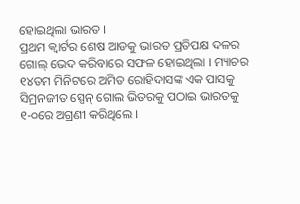ହୋଇଥିଲା ଭାରତ ।
ପ୍ରଥମ କ୍ୱାର୍ଟର ଶେଷ ଆଡକୁ ଭାରତ ପ୍ରତିପକ୍ଷ ଦଳର ଗୋଲ୍ ଭେଦ କରିବାରେ ସଫଳ ହୋଇଥିଲା । ମ୍ୟାଚର ୧୪ତମ ମିନିଟରେ ଅମିତ ରୋହିଦାସଙ୍କ ଏକ ପାସକୁ ସିମ୍ରନଜୀତ ସ୍ପେନ୍ ଗୋଲ ଭିତରକୁ ପଠାଇ ଭାରତକୁ ୧-୦ରେ ଅଗ୍ରଣୀ କରିଥିଲେ ।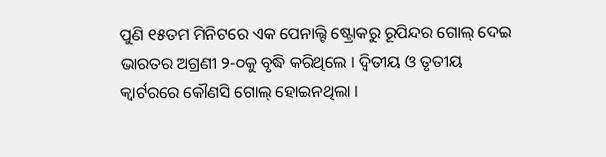ପୁଣି ୧୫ତମ ମିନିଟରେ ଏକ ପେନାଲ୍ଟି ଷ୍ଟ୍ରୋକରୁ ରୂପିନ୍ଦର ଗୋଲ୍ ଦେଇ ଭାରତର ଅଗ୍ରଣୀ ୨-୦କୁ ବୃଦ୍ଧି କରିଥିଲେ । ଦ୍ୱିତୀୟ ଓ ତୃତୀୟ କ୍ୱାର୍ଟରରେ କୌଣସି ଗୋଲ୍ ହୋଇନଥିଲା ।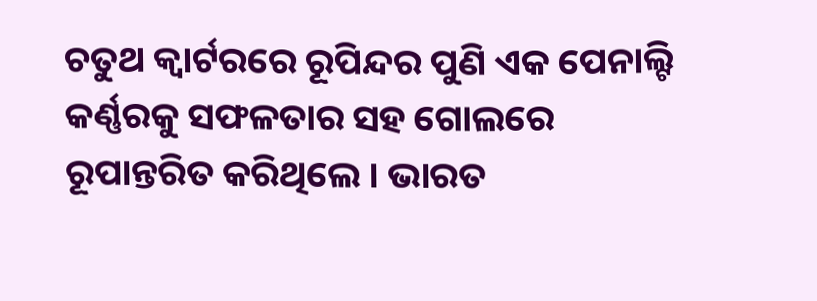ଚତୁଥ କ୍ୱାର୍ଟରରେ ରୂପିନ୍ଦର ପୁଣି ଏକ ପେନାଲ୍ଟି କର୍ଣ୍ଣରକୁ ସଫଳତାର ସହ ଗୋଲରେ ରୂପାନ୍ତରିତ କରିଥିଲେ । ଭାରତ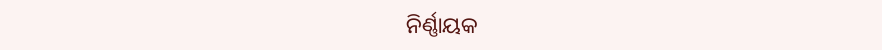ନିର୍ଣ୍ଣାୟକ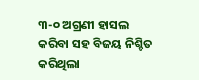୩-୦ ଅଗ୍ରଣୀ ହାସଲ କରିବା ସହ ବିଜୟ ନିଶ୍ଚିତ କରିଥିଲା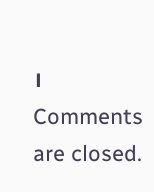।
Comments are closed.